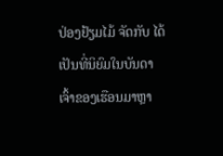ປ່ອງຢ້ຽມໄມ້ ຈັດກັບ ໄດ້ເປັນທີ່ນິຍົມໃນບັນດາເຈົ້າຂອງເຮືອນມາຫຼາ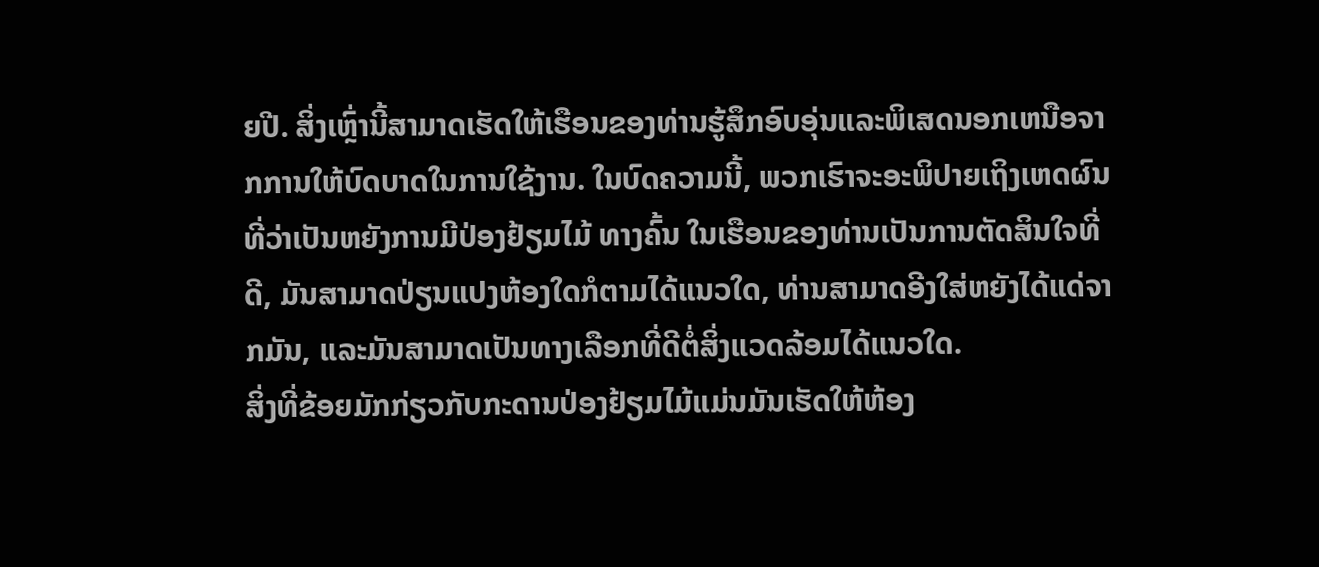ຍປີ. ສິ່ງເຫຼົ່ານີ້ສາມາດເຮັດໃຫ້ເຮືອນຂອງທ່ານຮູ້ສຶກອົບອຸ່ນແລະພິເສດນອກເຫນືອຈາກການໃຫ້ບົດບາດໃນການໃຊ້ງານ. ໃນບົດຄວາມນີ້, ພວກເຮົາຈະອະພິປາຍເຖິງເຫດຜົນທີ່ວ່າເປັນຫຍັງການມີປ່ອງຢ້ຽມໄມ້ ທາງຄົ້ນ ໃນເຮືອນຂອງທ່ານເປັນການຕັດສິນໃຈທີ່ດີ, ມັນສາມາດປ່ຽນແປງຫ້ອງໃດກໍຕາມໄດ້ແນວໃດ, ທ່ານສາມາດອີງໃສ່ຫຍັງໄດ້ແດ່ຈາກມັນ, ແລະມັນສາມາດເປັນທາງເລືອກທີ່ດີຕໍ່ສິ່ງແວດລ້ອມໄດ້ແນວໃດ.
ສິ່ງທີ່ຂ້ອຍມັກກ່ຽວກັບກະດານປ່ອງຢ້ຽມໄມ້ແມ່ນມັນເຮັດໃຫ້ຫ້ອງ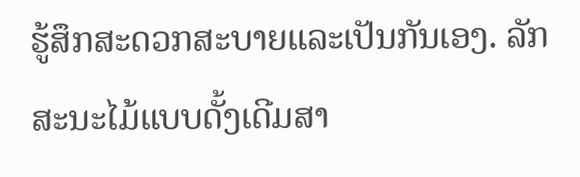ຮູ້ສຶກສະດວກສະບາຍແລະເປັນກັນເອງ. ລັກສະນະໄມ້ແບບດັ້ງເດີມສາ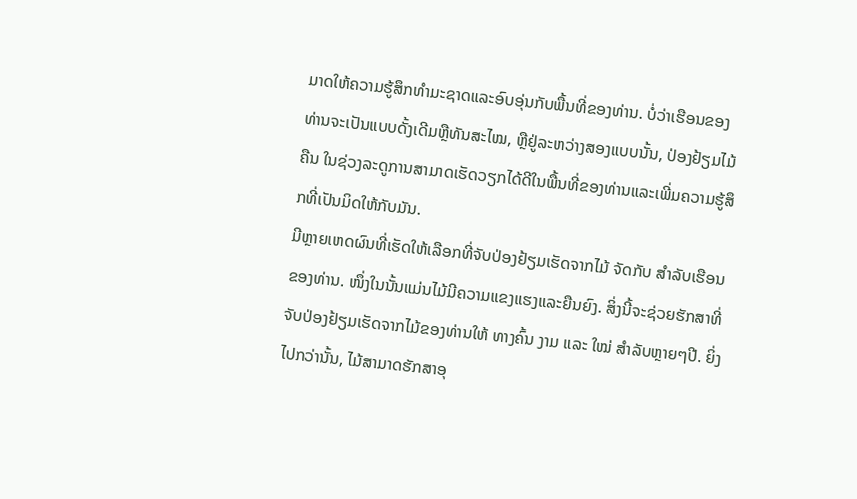ມາດໃຫ້ຄວາມຮູ້ສຶກທໍາມະຊາດແລະອົບອຸ່ນກັບພື້ນທີ່ຂອງທ່ານ. ບໍ່ວ່າເຮືອນຂອງທ່ານຈະເປັນແບບດັ້ງເດີມຫຼືທັນສະໄໝ, ຫຼືຢູ່ລະຫວ່າງສອງແບບນັ້ນ, ປ່ອງຢ້ຽມໄມ້ ຄືນ ໃນຊ່ວງລະດູການສາມາດເຮັດວຽກໄດ້ດີໃນພື້ນທີ່ຂອງທ່ານແລະເພີ່ມຄວາມຮູ້ສຶກທີ່ເປັນມິດໃຫ້ກັບມັນ.
ມີຫຼາຍເຫດຜົນທີ່ເຮັດໃຫ້ເລືອກທີ່ຈັບປ່ອງຢ້ຽມເຮັດຈາກໄມ້ ຈັດກັບ ສຳລັບເຮືອນຂອງທ່ານ. ໜຶ່ງໃນນັ້ນແມ່ນໄມ້ມີຄວາມແຂງແຮງແລະຍືນຍົງ. ສິ່ງນີ້ຈະຊ່ວຍຮັກສາທີ່ຈັບປ່ອງຢ້ຽມເຮັດຈາກໄມ້ຂອງທ່ານໃຫ້ ທາງຄົ້ນ ງາມ ແລະ ໃໝ່ ສຳລັບຫຼາຍໆປີ. ຍິ່ງໄປກວ່ານັ້ນ, ໄມ້ສາມາດຮັກສາອຸ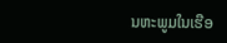ນຫະພູມໃນເຮືອ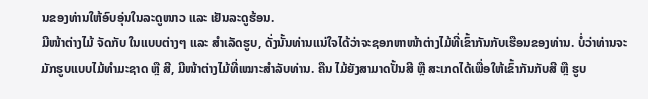ນຂອງທ່ານໃຫ້ອົບອຸ່ນໃນລະດູໜາວ ແລະ ເຢັນລະດູຮ້ອນ.
ມີໜ້າຕ່າງໄມ້ ຈັດກັບ ໃນແບບຕ່າງໆ ແລະ ສຳເລັດຮູບ, ດັ່ງນັ້ນທ່ານແນ່ໃຈໄດ້ວ່າຈະຊອກຫາໜ້າຕ່າງໄມ້ທີ່ເຂົ້າກັນກັບເຮືອນຂອງທ່ານ. ບໍ່ວ່າທ່ານຈະມັກຮູບແບບໄມ້ທຳມະຊາດ ຫຼື ສີ, ມີໜ້າຕ່າງໄມ້ທີ່ເໝາະສຳລັບທ່ານ. ຄືນ ໄມ້ຍັງສາມາດປັ້ນສີ ຫຼື ສະເກດໄດ້ເພື່ອໃຫ້ເຂົ້າກັນກັບສີ ຫຼື ຮູບ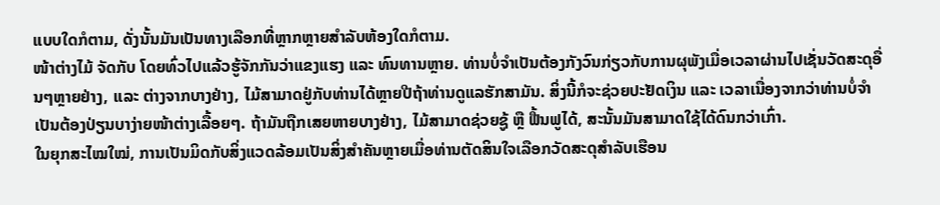ແບບໃດກໍຕາມ, ດັ່ງນັ້ນມັນເປັນທາງເລືອກທີ່ຫຼາກຫຼາຍສຳລັບຫ້ອງໃດກໍຕາມ.
ໜ້າຕ່າງໄມ້ ຈັດກັບ ໂດຍທົ່ວໄປແລ້ວຮູ້ຈັກກັນວ່າແຂງແຮງ ແລະ ທົນທານຫຼາຍ. ທ່ານບໍ່ຈຳເປັນຕ້ອງກັງວົນກ່ຽວກັບການຜຸພັງເມື່ອເວລາຜ່ານໄປເຊັ່ນວັດສະດຸອື່ນໆຫຼາຍຢ່າງ, ແລະ ຕ່າງຈາກບາງຢ່າງ, ໄມ້ສາມາດຢູ່ກັບທ່ານໄດ້ຫຼາຍປີຖ້າທ່ານດູແລຮັກສາມັນ. ສິ່ງນີ້ກໍຈະຊ່ວຍປະຢັດເງິນ ແລະ ເວລາເນື່ອງຈາກວ່າທ່ານບໍ່ຈຳເປັນຕ້ອງປ່ຽນບາງ່າຍໜ້າຕ່າງເລື້ອຍໆ. ຖ້າມັນຖືກເສຍຫາຍບາງຢ່າງ, ໄມ້ສາມາດຊ່ວຍຊູ້ ຫຼື ຟື້ນຟູໄດ້, ສະນັ້ນມັນສາມາດໃຊ້ໄດ້ດົນກວ່າເກົ່າ.
ໃນຍຸກສະໄໝໃໝ່, ການເປັນມິດກັບສິ່ງແວດລ້ອມເປັນສິ່ງສຳຄັນຫຼາຍເມື່ອທ່ານຕັດສິນໃຈເລືອກວັດສະດຸສຳລັບເຮືອນ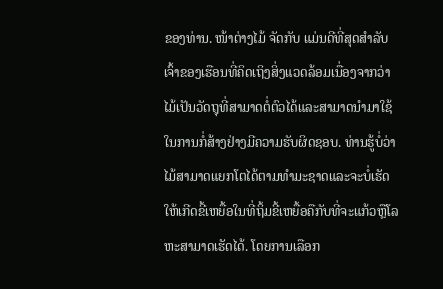ຂອງທ່ານ. ໜ້າຕ່າງໄມ້ ຈັດກັບ ແມ່ນດີທີ່ສຸດສໍາລັບເຈົ້າຂອງເຮືອນທີ່ຄິດເຖິງສິ່ງແວດລ້ອມເນື່ອງຈາກວ່າໄມ້ເປັນວັດຖຸທີ່ສາມາດຕໍ່ຕົວໄດ້ແລະສາມາດນໍາມາໃຊ້ໃນການກໍ່ສ້າງຢ່າງມີຄວາມຮັບຜິດຊອບ. ທ່ານຮູ້ບໍ່ວ່າໄມ້ສາມາດແຍກໂຕໄດ້ຕາມທໍາມະຊາດແລະຈະບໍ່ເຮັດໃຫ້ເກີດຂີ້ເຫຍື້ອໃນທີ່ຖິ້ມຂີ້ເຫຍື້ອຄືກັບທີ່ຈະແກ້ວຫຼືໂລຫະສາມາດເຮັດໄດ້. ໂດຍການເລືອກ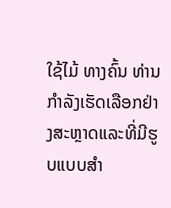ໃຊ້ໄມ້ ທາງຄົ້ນ ທ່ານກໍາລັງເຮັດເລືອກຢ່າງສະຫຼາດແລະທີ່ມີຮູບແບບສໍາ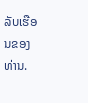ລັບເຮືອນຂອງທ່ານ.